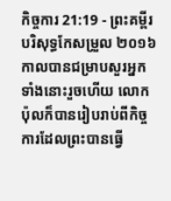កិច្ចការ 21:19 - ព្រះគម្ពីរបរិសុទ្ធកែសម្រួល ២០១៦ កាលបានជម្រាបសួរអ្នកទាំងនោះរួចហើយ លោកប៉ុលក៏បានរៀបរាប់ពីកិច្ចការដែលព្រះបានធ្វើ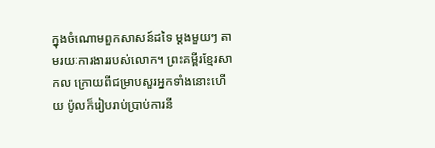ក្នុងចំណោមពួកសាសន៍ដទៃ ម្ដងមួយៗ តាមរយៈការងាររបស់លោក។ ព្រះគម្ពីរខ្មែរសាកល ក្រោយពីជម្រាបសួរអ្នកទាំងនោះហើយ ប៉ូលក៏រៀបរាប់ប្រាប់ការនី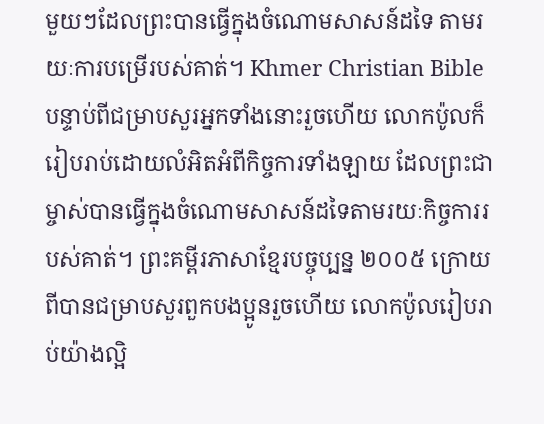មួយៗដែលព្រះបានធ្វើក្នុងចំណោមសាសន៍ដទៃ តាមរយៈការបម្រើរបស់គាត់។ Khmer Christian Bible បន្ទាប់ពីជម្រាបសួរអ្នកទាំងនោះរួចហើយ លោកប៉ូលក៏រៀបរាប់ដោយលំអិតអំពីកិច្ចការទាំងឡាយ ដែលព្រះជាម្ចាស់បានធ្វើក្នុងចំណោមសាសន៍ដទៃតាមរយៈកិច្ចការរបស់គាត់។ ព្រះគម្ពីរភាសាខ្មែរបច្ចុប្បន្ន ២០០៥ ក្រោយពីបានជម្រាបសួរពួកបងប្អូនរួចហើយ លោកប៉ូលរៀបរាប់យ៉ាងល្អិ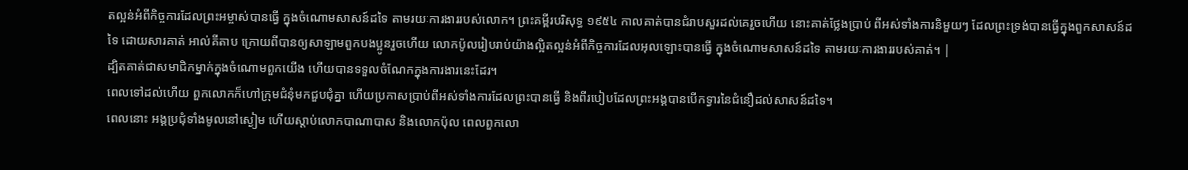តល្អន់អំពីកិច្ចការដែលព្រះអម្ចាស់បានធ្វើ ក្នុងចំណោមសាសន៍ដទៃ តាមរយៈការងាររបស់លោក។ ព្រះគម្ពីរបរិសុទ្ធ ១៩៥៤ កាលគាត់បានជំរាបសួរដល់គេរួចហើយ នោះគាត់ថ្លែងប្រាប់ ពីអស់ទាំងការនិមួយៗ ដែលព្រះទ្រង់បានធ្វើក្នុងពួកសាសន៍ដទៃ ដោយសារគាត់ អាល់គីតាប ក្រោយពីបានឲ្យសាឡាមពួកបងប្អូនរួចហើយ លោកប៉ូលរៀបរាប់យ៉ាងល្អិតល្អន់អំពីកិច្ចការដែលអុលឡោះបានធ្វើ ក្នុងចំណោមសាសន៍ដទៃ តាមរយៈការងាររបស់គាត់។ |
ដ្បិតគាត់ជាសមាជិកម្នាក់ក្នុងចំណោមពួកយើង ហើយបានទទួលចំណែកក្នុងការងារនេះដែរ។
ពេលទៅដល់ហើយ ពួកលោកក៏ហៅក្រុមជំនុំមកជួបជុំគ្នា ហើយប្រកាសប្រាប់ពីអស់ទាំងការដែលព្រះបានធ្វើ និងពីរបៀបដែលព្រះអង្គបានបើកទ្វារនៃជំនឿដល់សាសន៍ដទៃ។
ពេលនោះ អង្គប្រជុំទាំងមូលនៅស្ងៀម ហើយស្តាប់លោកបាណាបាស និងលោកប៉ុល ពេលពួកលោ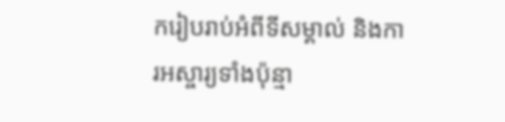ករៀបរាប់អំពីទីសម្គាល់ និងការអស្ចារ្យទាំងប៉ុន្មា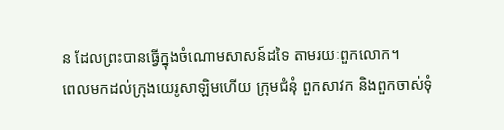ន ដែលព្រះបានធ្វើក្នុងចំណោមសាសន៍ដទៃ តាមរយៈពួកលោក។
ពេលមកដល់ក្រុងយេរូសាឡិមហើយ ក្រុមជំនុំ ពួកសាវក និងពួកចាស់ទុំ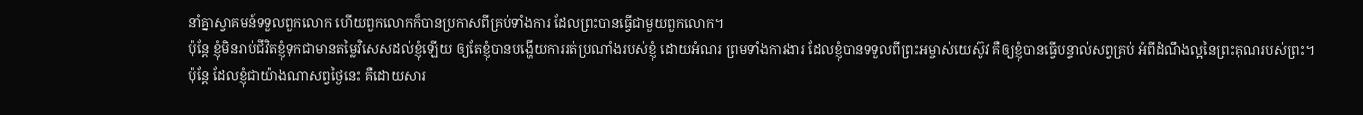នាំគ្នាស្វាគមន៍ទទួលពួកលោក ហើយពួកលោកក៏បានប្រកាសពីគ្រប់ទាំងការ ដែលព្រះបានធ្វើជាមួយពួកលោក។
ប៉ុន្តែ ខ្ញុំមិនរាប់ជីវិតខ្ញុំទុកជាមានតម្លៃវិសេសដល់ខ្ញុំឡើយ ឲ្យតែខ្ញុំបានបង្ហើយការរត់ប្រណាំងរបស់ខ្ញុំ ដោយអំណរ ព្រមទាំងការងារ ដែលខ្ញុំបានទទួលពីព្រះអម្ចាស់យេស៊ូវ គឺឲ្យខ្ញុំបានធ្វើបន្ទាល់សព្វគ្រប់ អំពីដំណឹងល្អនៃព្រះគុណរបស់ព្រះ។
ប៉ុន្តែ ដែលខ្ញុំជាយ៉ាងណាសព្វថ្ងៃនេះ គឺដោយសារ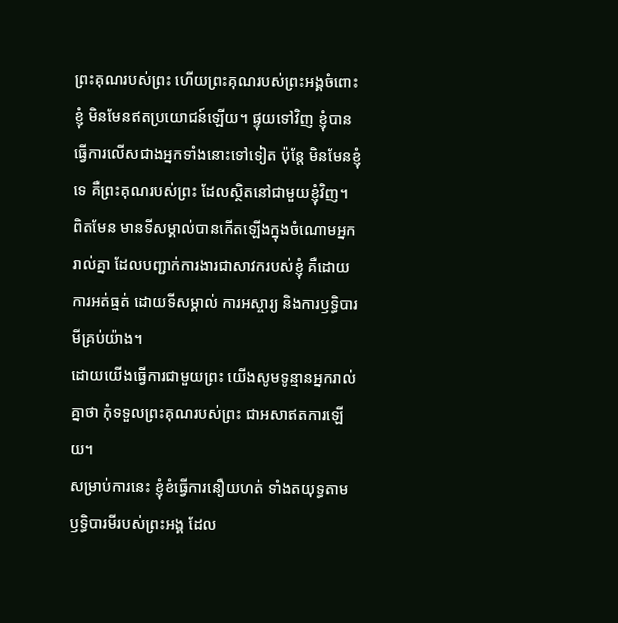ព្រះគុណរបស់ព្រះ ហើយព្រះគុណរបស់ព្រះអង្គចំពោះខ្ញុំ មិនមែនឥតប្រយោជន៍ឡើយ។ ផ្ទុយទៅវិញ ខ្ញុំបានធ្វើការលើសជាងអ្នកទាំងនោះទៅទៀត ប៉ុន្តែ មិនមែនខ្ញុំទេ គឺព្រះគុណរបស់ព្រះ ដែលស្ថិតនៅជាមួយខ្ញុំវិញ។
ពិតមែន មានទីសម្គាល់បានកើតឡើងក្នុងចំណោមអ្នករាល់គ្នា ដែលបញ្ជាក់ការងារជាសាវករបស់ខ្ញុំ គឺដោយការអត់ធ្មត់ ដោយទីសម្គាល់ ការអស្ចារ្យ និងការឫទ្ធិបារមីគ្រប់យ៉ាង។
ដោយយើងធ្វើការជាមួយព្រះ យើងសូមទូន្មានអ្នករាល់គ្នាថា កុំទទួលព្រះគុណរបស់ព្រះ ជាអសាឥតការឡើយ។
សម្រាប់ការនេះ ខ្ញុំខំធ្វើការនឿយហត់ ទាំងតយុទ្ធតាមឫទ្ធិបារមីរបស់ព្រះអង្គ ដែល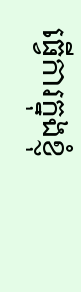ធ្វើការក្នុងខ្ញុំ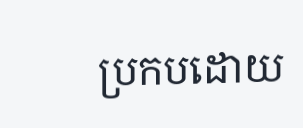ប្រកបដោយ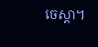ចេស្ដា។